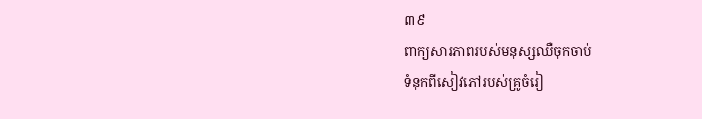៣៩
ពាក្យសារភាពរបស់មនុស្សឈឺចុកចាប់
ទំនុកពីសៀវភៅរបស់គ្រូចំរៀ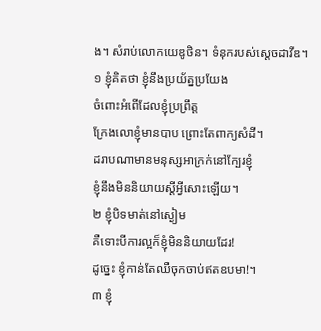ង។ សំរាប់លោកយេឌូថិន។ ទំនុករបស់ស្ដេចដាវីឌ។
១ ខ្ញុំគិតថា ខ្ញុំនឹងប្រយ័ត្នប្រយែង
ចំពោះអំពើដែលខ្ញុំប្រព្រឹត្ត
ក្រែងលោខ្ញុំមានបាប ព្រោះតែពាក្យសំដី។
ដរាបណាមានមនុស្សអាក្រក់នៅក្បែរខ្ញុំ
ខ្ញុំនឹងមិននិយាយស្ដីអ្វីសោះឡើយ។
២ ខ្ញុំបិទមាត់នៅស្ងៀម
គឺទោះបីការល្អក៏ខ្ញុំមិននិយាយដែរ!
ដូច្នេះ ខ្ញុំកាន់តែឈឺចុកចាប់ឥតឧបមា!។
៣ ខ្ញុំ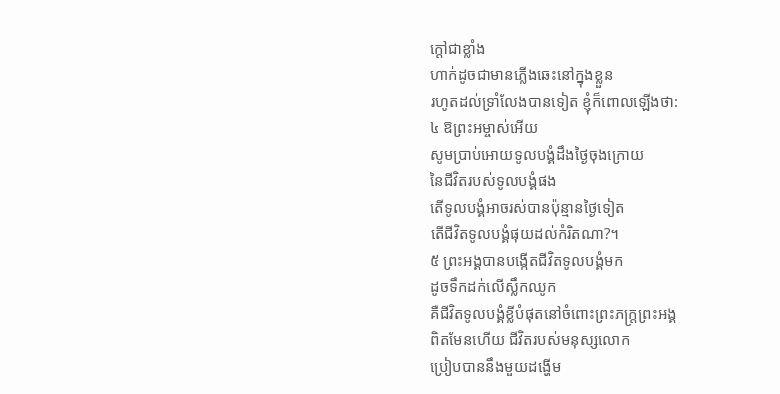ក្ដៅជាខ្លាំង
ហាក់ដូចជាមានភ្លើងឆេះនៅក្នុងខ្លួន
រហូតដល់ទ្រាំលែងបានទៀត ខ្ញុំក៏ពោលឡើងថា:
៤ ឱព្រះអម្ចាស់អើយ
សូមប្រាប់អោយទូលបង្គំដឹងថ្ងៃចុងក្រោយ
នៃជីវិតរបស់ទូលបង្គំផង
តើទូលបង្គំអាចរស់បានប៉ុន្មានថ្ងៃទៀត
តើជីវិតទូលបង្គំផុយដល់កំរិតណា?។
៥ ព្រះអង្គបានបង្កើតជីវិតទូលបង្គំមក
ដូចទឹកដក់លើស្លឹកឈូក
គឺជីវិតទូលបង្គំខ្លីបំផុតនៅចំពោះព្រះភក្ត្រព្រះអង្គ
ពិតមែនហើយ ជីវិតរបស់មនុស្សលោក
ប្រៀបបាននឹងមួយដង្ហើម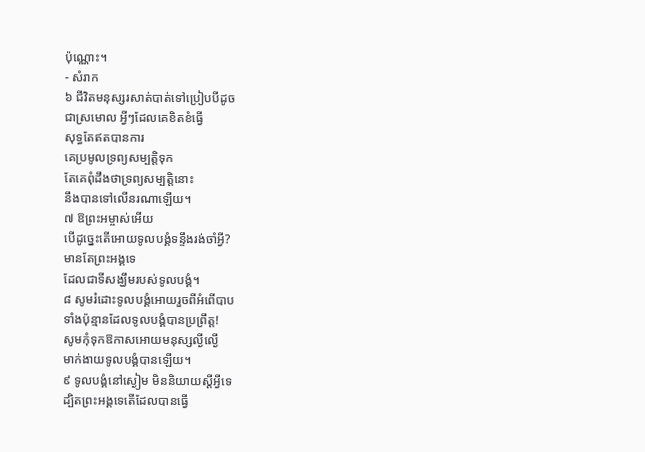ប៉ុណ្ណោះ។
- សំរាក
៦ ជីវិតមនុស្សរសាត់បាត់ទៅប្រៀបបីដូច
ជាស្រមោល អ្វីៗដែលគេខិតខំធ្វើ
សុទ្ធតែឥតបានការ
គេប្រមូលទ្រព្យសម្បត្តិទុក
តែគេពុំដឹងថាទ្រព្យសម្បត្តិនោះ
នឹងបានទៅលើនរណាឡើយ។
៧ ឱព្រះអម្ចាស់អើយ
បើដូច្នេះតើអោយទូលបង្គំទន្ទឹងរង់ចាំអ្វី?
មានតែព្រះអង្គទេ
ដែលជាទីសង្ឃឹមរបស់ទូលបង្គំ។
៨ សូមរំដោះទូលបង្គំអោយរួចពីអំពើបាប
ទាំងប៉ុន្មានដែលទូលបង្គំបានប្រព្រឹត្ត!
សូមកុំទុកឱកាសអោយមនុស្សល្ងីល្ងើ
មាក់ងាយទូលបង្គំបានឡើយ។
៩ ទូលបង្គំនៅស្ងៀម មិននិយាយស្ដីអ្វីទេ
ដ្បិតព្រះអង្គទេតើដែលបានធ្វើ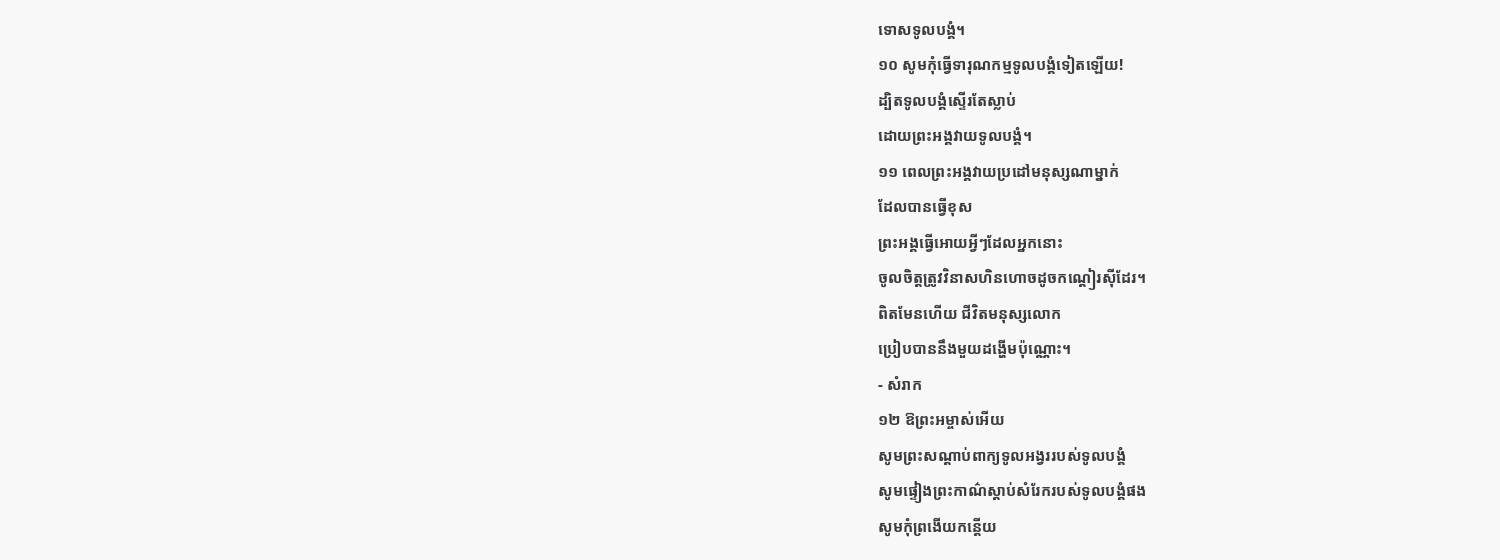ទោសទូលបង្គំ។
១០ សូមកុំធ្វើទារុណកម្មទូលបង្គំទៀតឡើយ!
ដ្បិតទូលបង្គំស្ទើរតែស្លាប់
ដោយព្រះអង្គវាយទូលបង្គំ។
១១ ពេលព្រះអង្គវាយប្រដៅមនុស្សណាម្នាក់
ដែលបានធ្វើខុស
ព្រះអង្គធ្វើអោយអ្វីៗដែលអ្នកនោះ
ចូលចិត្តត្រូវវិនាសហិនហោចដូចកណ្ដៀរស៊ីដែរ។
ពិតមែនហើយ ជីវិតមនុស្សលោក
ប្រៀបបាននឹងមួយដង្ហើមប៉ុណ្ណោះ។
- សំរាក
១២ ឱព្រះអម្ចាស់អើយ
សូមព្រះសណ្ដាប់ពាក្យទូលអង្វររបស់ទូលបង្គំ
សូមផ្ទៀងព្រះកាណ៌ស្ដាប់សំរែករបស់ទូលបង្គំផង
សូមកុំព្រងើយកន្តើយ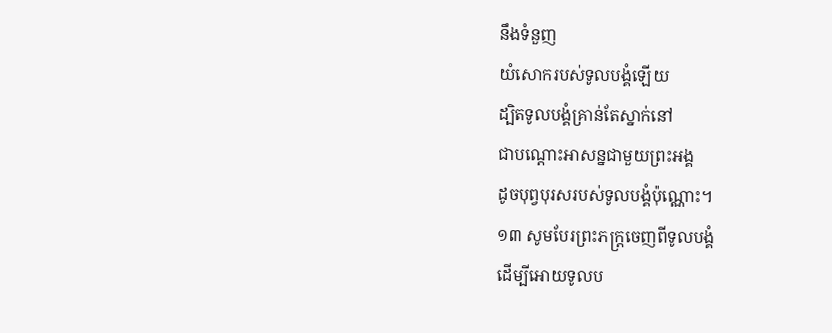នឹងទំនួញ
យំសោករបស់ទូលបង្គំឡើយ
ដ្បិតទូលបង្គំគ្រាន់តែស្នាក់នៅ
ជាបណ្ដោះអាសន្នជាមួយព្រះអង្គ
ដូចបុព្វបុរសរបស់ទូលបង្គំប៉ុណ្ណោះ។
១៣ សូមបែរព្រះភក្ត្រចេញពីទូលបង្គំ
ដើម្បីអោយទូលប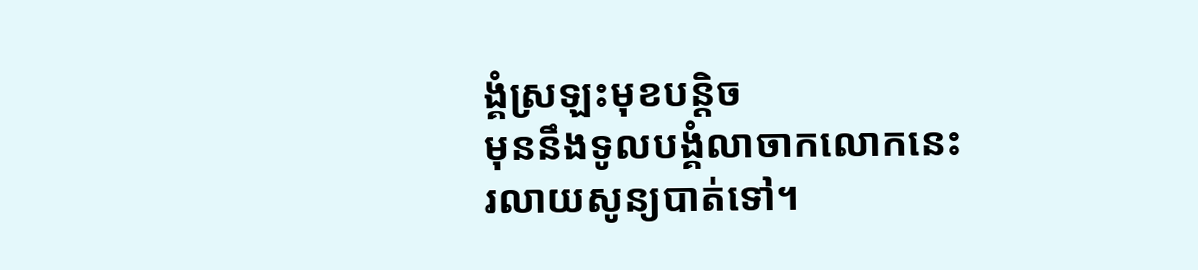ង្គំស្រឡះមុខបន្តិច
មុននឹងទូលបង្គំលាចាកលោកនេះ
រលាយសូន្យបាត់ទៅ។